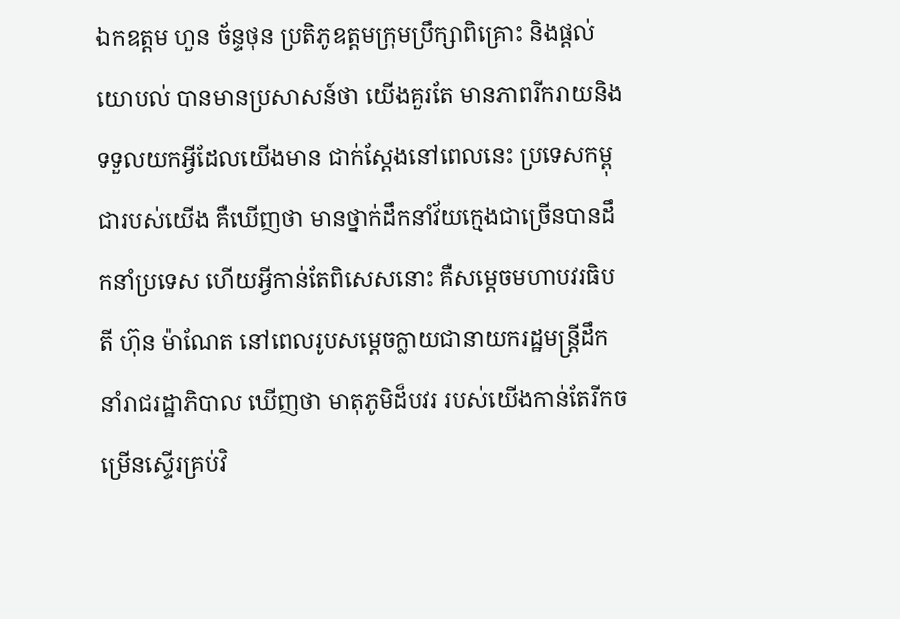ឯកឧត្តម ហួន ច័ន្ទថុន ប្រតិភូឧត្តមក្រុមប្រឹក្សាពិគ្រោះ និងផ្តល់យោបល់ បានមានប្រសាសន៍ថា យើងគួរតែ មានភាពរីករាយនិងទទួលយកអ្វីដែលយើងមាន ជាក់ស្តែងនៅពេលនេះ ប្រទេសកម្ពុជារបស់យើង គឺឃើញថា មានថ្នាក់ដឹកនាំវ័យក្មេងជាច្រើនបានដឹកនាំប្រទេស ហើយអ្វីកាន់តែពិសេសនោះ គឺសម្តេចមហាបវរធិបតី ហ៊ុន ម៉ាណែត នៅពេលរូបសម្តេចក្លាយជានាយករដ្ឋមន្ត្រីដឹកនាំរាជរដ្ឋាភិបាល ឃើញថា មាតុភូមិដ៏បវរ របស់យើងកាន់តែរីកចម្រើនស្ទើរគ្រប់វិ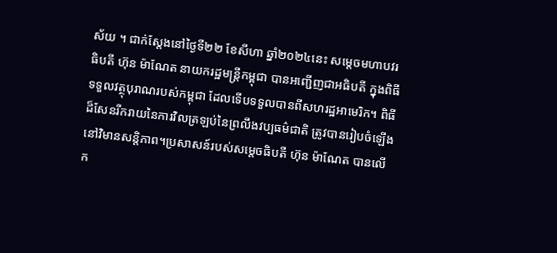ស័យ ។ ជាក់ស្តែងនៅថ្ងៃទី២២ ខែសីហា ឆ្នាំ២០២៤នេះ សម្តេចមហាបវរធិបតី ហ៊ុន ម៉ាណែត នាយករដ្ឋមន្ត្រីកម្ពុជា បានអញ្ជើញជាអធិបតី ក្នុងពិធីទទួលវត្ថុបុរាណរបស់កម្ពុជា ដែលទើបទទួលបានពីសហរដ្ឋអាមេរិក។ ពិធី ដ៏សែនរីករាយនៃការវិលត្រឡប់នៃព្រលឹងវប្បធម៌ជាតិ ត្រូវបានរៀបចំឡើងនៅវិមានសន្តិភាព។ប្រសាសន៍របស់សម្តេចធិបតី ហ៊ុន ម៉ាណែត បានលើក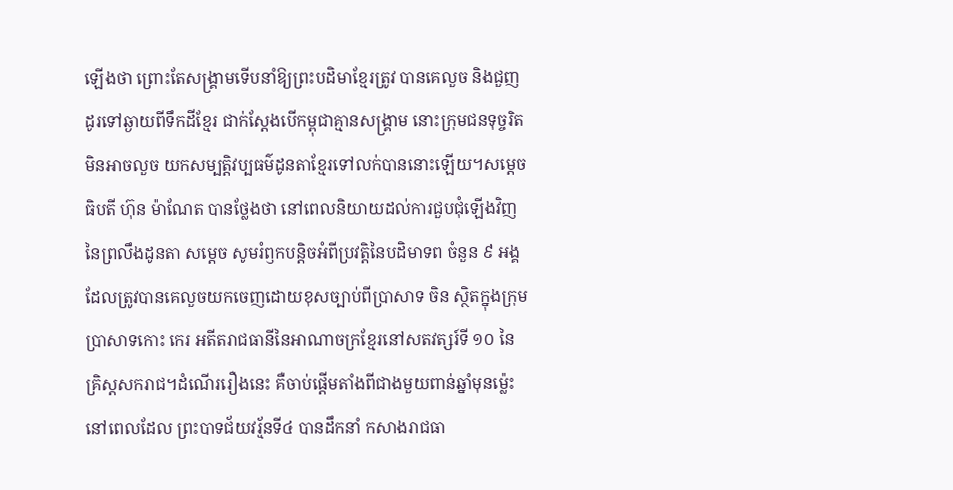ឡើងថា ព្រោះតែសង្គ្រាមទើបនាំឱ្យព្រះបដិមាខ្មែរត្រូវ បានគេលួច និងជួញដូរទៅឆ្ងាយពីទឹកដីខ្មែរ ជាក់ស្តែងបើកម្ពុជាគ្មានសង្គ្រាម នោះក្រុមជនទុច្ចរិតមិនអាចលួច យកសម្បត្តិវប្បធម៌ដូនតាខ្មែរទៅលក់បាននោះឡើយ។សម្តេចធិបតី ហ៊ុន ម៉ាណែត បានថ្លែងថា នៅពេលនិយាយដល់ការជួបជុំឡើងវិញនៃព្រលឹងដូនតា សម្តេច សូមរំឭកបន្តិចអំពីប្រវត្តិនៃបដិមាទព ចំនួន ៩ អង្គ ដែលត្រូវបានគេលួចយកចេញដោយខុសច្បាប់ពីប្រាសាទ ចិន ស្ថិតក្នុងក្រុមប្រាសាទកោះ កេរ អតីតរាជធានីនៃអាណាចក្រខ្មែរនៅសតវត្សរ៍ទី ១០ នៃ គ្រិស្តសករាជ។ដំណើររឿងនេះ គឺចាប់ផ្តើមតាំងពីជាងមួយពាន់ឆ្នាំមុនម្ល៉េះ នៅពេលដែល ព្រះបាទជ័យវរ្ម័នទី៤ បានដឹកនាំ កសាងរាជធា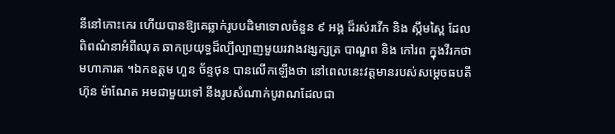នីនៅកោះកេរ ហើយបានឱ្យគេឆ្លាក់រូបបដិមាទោលចំនួន ៩ អង្គ ដ៏រស់រវើក និង ស្កឹមស្ពៃ ដែល ពិពណ៌នាអំពីឈុត ឆាកប្រយុទ្ធដ៏ល្បីល្បាញមួយរវាងវង្សក្សត្រ បាណ្ឌព និង កៅរព ក្នុងវីរកថា មហាភារត ។ឯកឧត្តម ហួន ច័ន្ទថុន បានលើកឡើងថា នៅពេលនេះវត្តមានរបស់សម្តេចធបតី ហ៊ុន ម៉ាណែត អមជាមួយទៅ នឹងរូបសំណាក់បូរាណដែលជា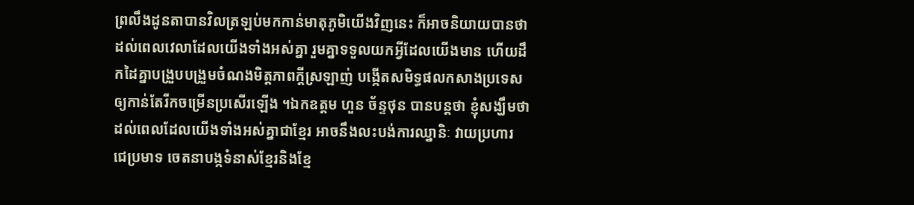ព្រលឹងដូនតាបានវិលត្រឡប់មកកាន់មាតុភូមិយើងវិញនេះ ក៏អាចនិយាយបានថា ដល់ពេលវេលាដែលយើងទាំងអស់គ្នា រួមគ្នាទទួលយកអ្វីដែលយើងមាន ហើយដឹកដៃគ្នាបង្រួបបង្រួមចំណងមិត្តភាពក្តីស្រឡាញ់ បង្កើតសមិទ្ធផលកសាងប្រទេសឲ្យកាន់តែរីកចម្រើនប្រសើរឡើង ។ឯកឧត្តម ហួន ច័ន្ទថុន បានបន្តថា ខ្ញុំសង្ឃឹមថា ដល់ពេលដែលយើងទាំងអស់គ្នាជាខ្មែរ អាចនឹងលះបង់ការឈ្នានិៈ វាយប្រហារ ជេប្រមាទ ចេតនាបង្កទំនាស់ខ្មែរនិងខ្មែ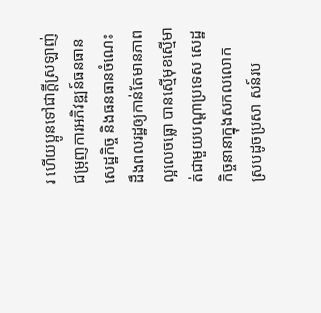រ ហើយប្អូនទៅជាក្តីស្រឡាញ់ជម្រុញការអភិវឌ្ឍន៍ធនធាន សេដ្ឋកិច្ច និងធនធានចំណេះដឹងពលរដ្ឋឲ្យកាន់តែមានភាពល្អលេចធ្លោ បានស្មើមុខស្មើមាត់ជាមួយបណ្តាប្រទេស សេដ្ឋកិច្ចនានាក្នុងសកលលោក ស្របដូចប្រសា សន៍រប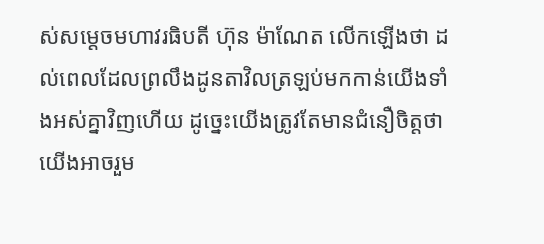ស់សម្តេចមហាវរធិបតី ហ៊ុន ម៉ាណែត លើកឡើងថា ដល់ពេលដែលព្រលឹងដូនតាវិលត្រឡប់មកកាន់យើងទាំងអស់គ្នាវិញហើយ ដូច្នេះយើងត្រូវតែមានជំនឿចិត្តថា យើងអាចរួម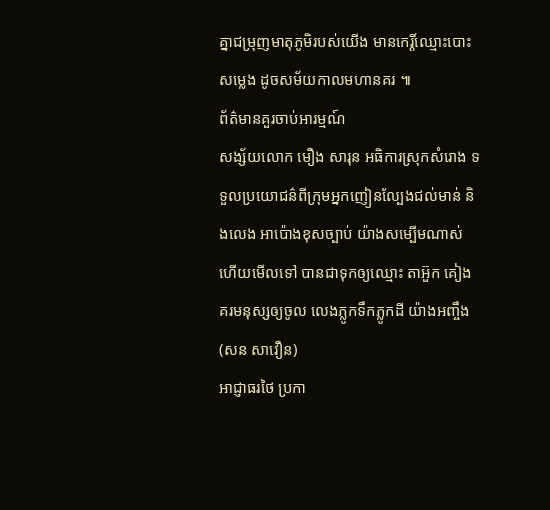គ្នាជម្រុញមាតុភូមិរបស់យើង មានកេរ្តិ៍ឈ្មោះបោះសម្លេង ដូចសម័យកាលមហានគរ ៕
ព័ត៌មានគួរចាប់អារម្មណ៍
សង្ស័យលោក មឿង សារុន អធិការស្រុកសំរោង ទទួលប្រយោជន៌ពីក្រុមអ្នកញៀនល្បែងជល់មាន់ និងលេង អាប៉ោងខុសច្បាប់ យ៉ាងសម្បើមណាស់ហើយមើលទៅ បានជាទុកឲ្យឈ្មោះ តាអ៊ួក គៀងគរមនុស្សឲ្យចូល លេងភ្លូកទឹកភ្លូកដី យ៉ាងអញ្ចឹង (សន សាវឿន)
អាជ្ញាធរថៃ ប្រកា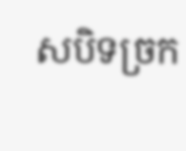សបិទច្រក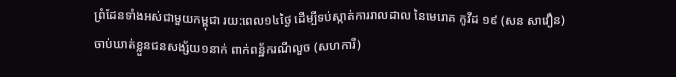ព្រំដែនទាំងអស់ជាមួយកម្ពុជា រយ:ពេល១៤ថ្ងៃ ដើម្បីទប់ស្កាត់ការរាលដាល នៃមេរោគ កូវីដ ១៩ (សន សាវឿន)
ចាប់ឃាត់ខ្លួនជនសង្ស័យ១នាក់ ពាក់ពន្ឋ័ករណីលួច (សហការី)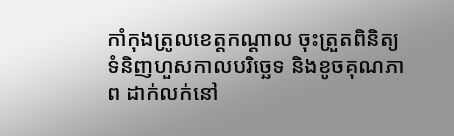កាំកុងត្រូលខេត្តកណ្ដាល ចុះត្រួតពិនិត្យទំនិញហួសកាលបរិច្ឆេទ និងខូចគុណភាព ដាក់លក់នៅ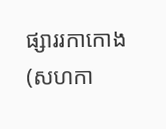ផ្សាររកាកោង (សហកា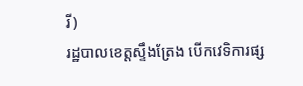រី)
រដ្ឋបាលខេត្តស្ទឹងត្រែង បើកវេទិការផ្ស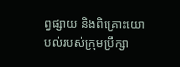ព្វផ្សាយ និងពិគ្រោះយោបល់របស់ក្រុមប្រឹក្សា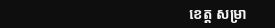ខេត្ត សម្រា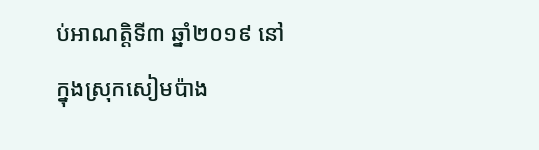ប់អាណត្តិទី៣ ឆ្នាំ២០១៩ នៅក្នុងស្រុកសៀមប៉ាង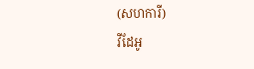(សហការី)
វីដែអូ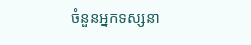ចំនួនអ្នកទស្សនា